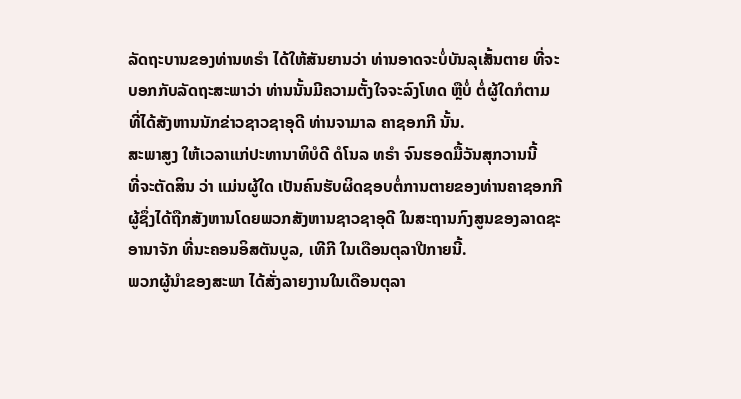ລັດຖະບານຂອງທ່ານທຣຳ ໄດ້ໃຫ້ສັນຍານວ່າ ທ່ານອາດຈະບໍ່ບັນລຸເສັ້ນຕາຍ ທີ່ຈະ
ບອກກັບລັດຖະສະພາວ່າ ທ່ານນັ້ນມີຄວາມຕັ້ງໃຈຈະລົງໂທດ ຫຼືບໍ່ ຕໍ່ຜູ້ໃດກໍຕາມ
ທີ່ໄດ້ສັງຫານນັກຂ່າວຊາວຊາອຸດີ ທ່ານຈາມາລ ຄາຊອກກີ ນັ້ນ.
ສະພາສູງ ໃຫ້ເວລາແກ່ປະທານາທິບໍດີ ດໍໂນລ ທຣຳ ຈົນຮອດມື້ວັນສຸກວານນີ້
ທີ່ຈະຕັດສິນ ວ່າ ແມ່ນຜູ້ໃດ ເປັນຄົນຮັບຜິດຊອບຕໍ່ການຕາຍຂອງທ່ານຄາຊອກກີ
ຜູ້ຊຶ່ງໄດ້ຖືກສັງຫານໂດຍພວກສັງຫານຊາວຊາອຸດີ ໃນສະຖານກົງສູນຂອງລາດຊະ
ອານາຈັກ ທີ່ນະຄອນອິສຕັນບູລ, ເທີກີ ໃນເດືອນຕຸລາປີກາຍນີ້.
ພວກຜູ້ນຳຂອງສະພາ ໄດ້ສັ່ງລາຍງານໃນເດືອນຕຸລາ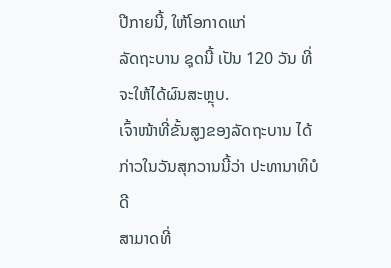ປີກາຍນີ້, ໃຫ້ໂອກາດແກ່
ລັດຖະບານ ຊຸດນີ້ ເປັນ 120 ວັນ ທີ່ຈະໃຫ້ໄດ້ຜົນສະຫຼຸບ.
ເຈົ້າໜ້າທີ່ຂັ້ນສູງຂອງລັດຖະບານ ໄດ້ກ່າວໃນວັນສຸກວານນີ້ວ່າ ປະທານາທິບໍດີ
ສາມາດທີ່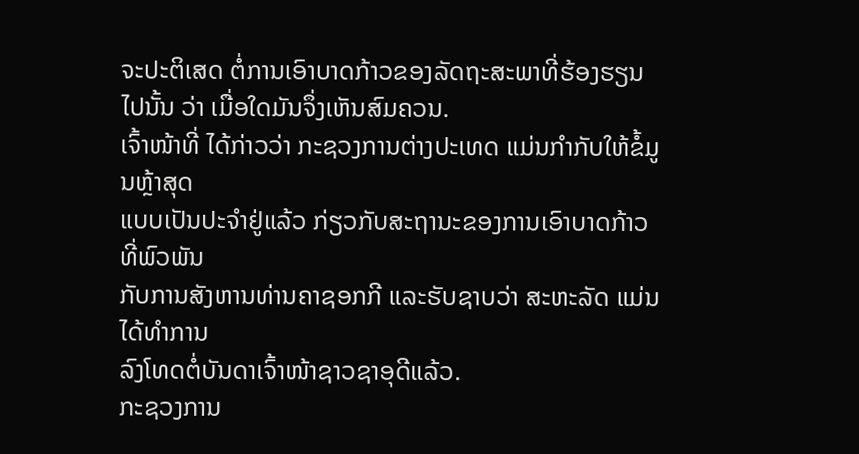ຈະປະຕິເສດ ຕໍ່ການເອົາບາດກ້າວຂອງລັດຖະສະພາທີ່ຮ້ອງຮຽນ
ໄປນັ້ນ ວ່າ ເມື່ອໃດມັນຈຶ່ງເຫັນສົມຄວນ.
ເຈົ້າໜ້າທີ່ ໄດ້ກ່າວວ່າ ກະຊວງການຕ່າງປະເທດ ແມ່ນກຳກັບໃຫ້ຂໍ້ມູນຫຼ້າສຸດ
ແບບເປັນປະຈຳຢູ່ແລ້ວ ກ່ຽວກັບສະຖານະຂອງການເອົາບາດກ້າວ ທີ່ພົວພັນ
ກັບການສັງຫານທ່ານຄາຊອກກີ ແລະຮັບຊາບວ່າ ສະຫະລັດ ແມ່ນໄດ້ທຳການ
ລົງໂທດຕໍ່ບັນດາເຈົ້າໜ້າຊາວຊາອຸດີແລ້ວ.
ກະຊວງການ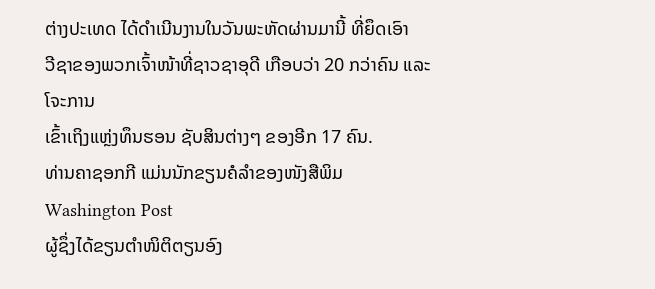ຕ່າງປະເທດ ໄດ້ດຳເນີນງານໃນວັນພະຫັດຜ່ານມານີ້ ທີ່ຍຶດເອົາ
ວີຊາຂອງພວກເຈົ້າໜ້າທີ່ຊາວຊາອຸດີ ເກືອບວ່າ 20 ກວ່າຄົນ ແລະໂຈະການ
ເຂົ້າເຖິງແຫຼ່ງທຶນຮອນ ຊັບສິນຕ່າງໆ ຂອງອີກ 17 ຄົນ.
ທ່ານຄາຊອກກີ ແມ່ນນັກຂຽນຄໍລຳຂອງໜັງສືພິມ Washington Post
ຜູ້ຊຶ່ງໄດ້ຂຽນຕຳໜິຕິຕຽນອົງ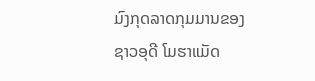ມົງກຸດລາດກຸມມານຂອງຊາວອຸດີ ໂມຮາແມັດ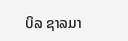ບິລ ຊາລມາ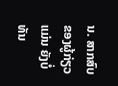ນ. ສາກສົບຂອງຜູ້ກ່ຽວ ແມ່ນ ຍັງບໍ່ທັນ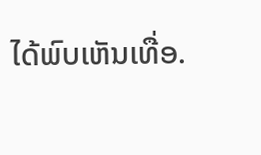ໄດ້ພົບເຫັນເທື່ອ.